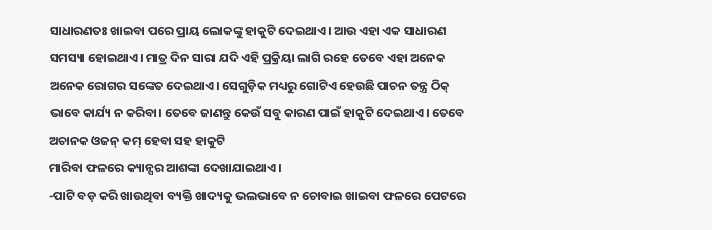ସାଧାରଣତଃ ଖାଇବା ପରେ ପ୍ରାୟ ଲୋକଙ୍କୁ ହାକୁଟି ଦେଇଥାଏ। ଆଉ ଏହା ଏକ ସାଧାରଣ ସମସ୍ୟା ହୋଇଥାଏ। ମାତ୍ର ଦିନ ସାରା ଯଦି ଏହି ପ୍ରକ୍ରିୟା ଲାଗି ରହେ ତେବେ ଏହା ଅନେକ ଅନେକ ରୋଗର ସଙ୍କେତ ଦେଇଥାଏ। ସେଗୁଡ଼ିକ ମଧ୍ୟରୁ ଗୋଟିଏ ହେଉଛି ପାଚନ ତନ୍ତ୍ର ଠିକ୍ ଭାବେ କାର୍ଯ୍ୟ ନ କରିବା। ତେବେ ଜାଣନ୍ତୁ କେଉଁ ସବୁ କାରଣ ପାଇଁ ହାକୁଟି ଦେଇଥାଏ। ତେବେ ଅଚାନକ ଓଜନ୍ କମ୍ ହେବା ସହ ହାକୁଟି
ମାରିବା ଫଳରେ କ୍ୟାନ୍ସର ଆଶଙ୍କା ଦେଖାଯାଇଥାଏ ।
-ପାଟି ବଡ଼ କରି ଖାଉଥିବା ବ୍ୟକ୍ତି ଖାଦ୍ୟକୁ ଭଲଭାବେ ନ ଚୋବାଇ ଖାଇବା ଫଳରେ ପେଟରେ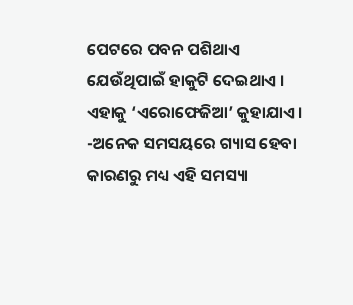ପେଟରେ ପବନ ପଶିଥାଏ ଯେଉଁଥିପାଇଁ ହାକୁଟି ଦେଇଥାଏ । ଏହାକୁ ‘ଏରୋଫେଜିଆ’ କୁହାଯାଏ।
-ଅନେକ ସମସୟରେ ଗ୍ୟାସ ହେବା କାରଣରୁ ମଧ୍ୟ ଏହି ସମସ୍ୟା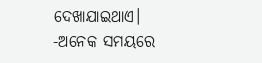ଦେଖାଯାଇଥାଏ।
-ଅନେକ ସମୟରେ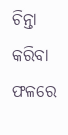ଚିନ୍ତା କରିବା ଫଳରେ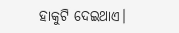ହାକୁଟି ଦେଇଥାଏ।